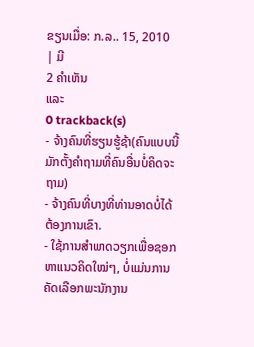ຂຽນເມື່ອ: ກ.ລ.. 15, 2010
| ມີ
2 ຄຳເຫັນ
ແລະ
0 trackback(s)
- ຈ້າງຄົນທີ່ຮຽນຮູ້ຊ້າ(ຄົນແບບນີ້ມັກຕັ້ງຄຳຖາມທີ່ຄົນອື່ນບໍ່ຄິດຈະຖາມ)
- ຈ້າງຄົນທີ່ບາງທີ່ທ່ານອາດບໍ່ໄດ້ຕ້ອງການເຂົາ.
- ໃຊ້ການສຳພາດວຽກເພື່ອຊອກຫາແນວຄິດໃໝ່ໆ, ບໍ່ແມ່ນການຄັດເລືອກພະນັກງານ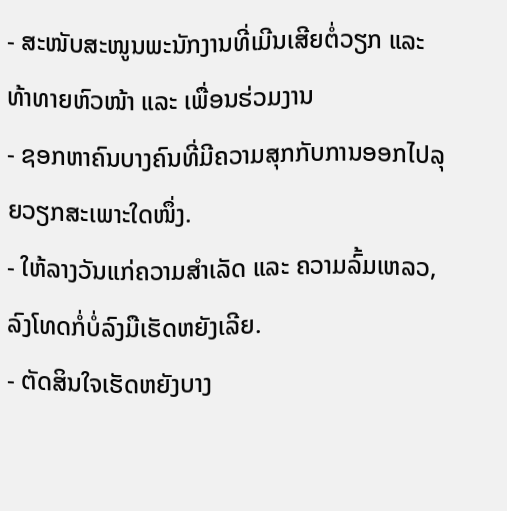- ສະໜັບສະໜູນພະນັກງານທີ່ເມີນເສີຍຕໍ່ວຽກ ແລະ ທ້າທາຍຫົວໜ້າ ແລະ ເພື່ອນຮ່ວມງານ
- ຊອກຫາຄົນບາງຄົນທີ່ມີຄວາມສຸກກັບການອອກໄປລຸຍວຽກສະເພາະໃດໜຶ່ງ.
- ໃຫ້ລາງວັນແກ່ຄວາມສຳເລັດ ແລະ ຄວາມລົ້ມເຫລວ,ລົງໂທດກໍ່ບໍ່ລົງມືເຮັດຫຍັງເລີຍ.
- ຕັດສິນໃຈເຮັດຫຍັງບາງ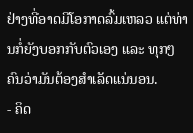ຢ່າງທີ່ອາດມີໂອກາດລົ້ມເຫລວ ແຕ່ທ່ານກໍ່ຍັງບອກກັບຕົວເອງ ແລະ ທຸກໆຄົນວ່າມັນຕ້ອງສຳເລັດແນ່ນອນ.
- ຄິດ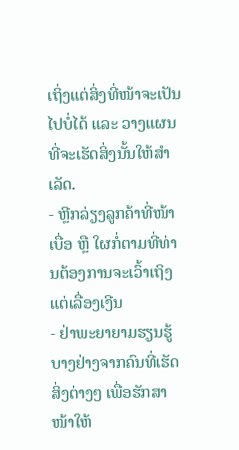ເຖິ່ງແຕ່ສິ່ງທີ່ໜ້າຈະເປັນໄປບໍ່ໄດ້ ແລະ ວາງແຜນທີ່ຈະເຮັດສິ່ງນັ້ນໃຫ້ສຳເລັດ.
- ຫຼີກລ່ຽງລູກຄ້າທີ່ໜ້າເບື່ອ ຫຼື ໃຜກໍ່ຕາມທີ່ທ່ານຕ້ອງການຈະເວົ້າເຖິງແຕ່ເລື່ອງເງີນ
- ຢ່າພະຍາຍາມຮຽນຮູ້ບາງຢ່າງຈາກຄົນທີ່ເຮັດສິ່ງຕ່າງໆ ເພື່ອຮັກສາໜ້າໃຫ້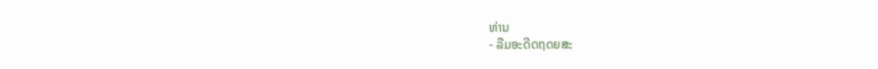ທ່ານ
- ລືມອະດີດຖດຍສະ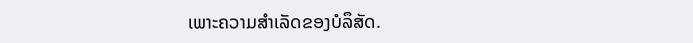ເພາະຄວາມສຳເລັດຂອງບໍລຶສັດ.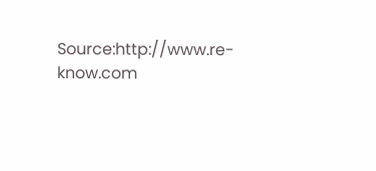Source:http://www.re-know.com